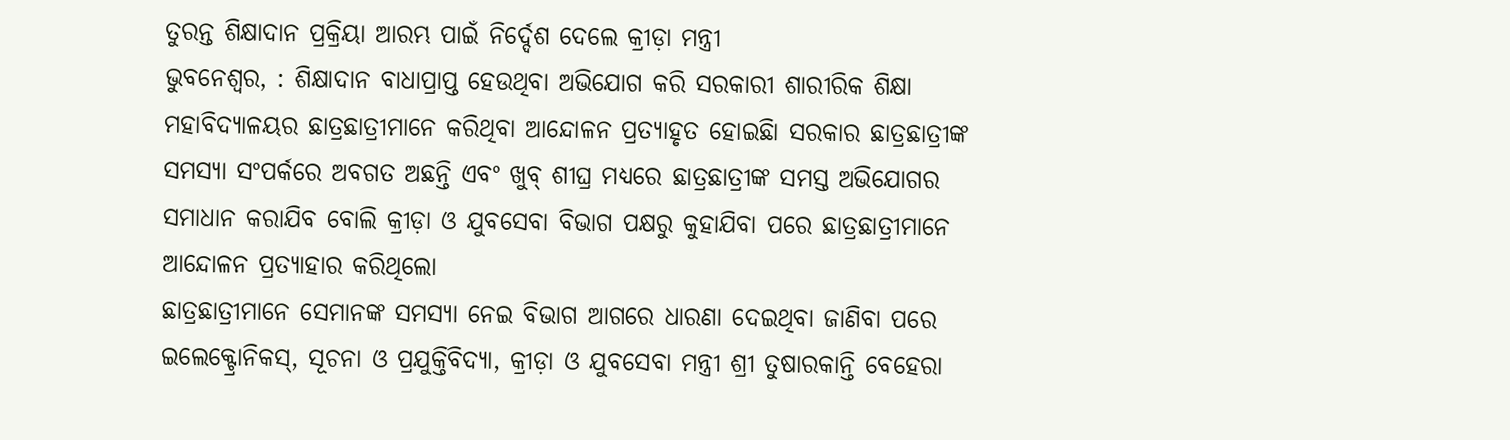ତୁରନ୍ତ ଶିକ୍ଷାଦାନ ପ୍ରକ୍ରିୟା ଆରମ୍ଭ ପାଇଁ ନିର୍ଦ୍ଦେଶ ଦେଲେ କ୍ରୀଡ଼ା ମନ୍ତ୍ରୀ
ଭୁବନେଶ୍ୱର, : ଶିକ୍ଷାଦାନ ବାଧାପ୍ରାପ୍ତ ହେଉଥିବା ଅଭିଯୋଗ କରି ସରକାରୀ ଶାରୀରିକ ଶିକ୍ଷା ମହାବିଦ୍ୟାଳୟର ଛାତ୍ରଛାତ୍ରୀମାନେ କରିଥିବା ଆନ୍ଦୋଳନ ପ୍ରତ୍ୟାହୃତ ହୋଇଛିା ସରକାର ଛାତ୍ରଛାତ୍ରୀଙ୍କ ସମସ୍ୟା ସଂପର୍କରେ ଅବଗତ ଅଛନ୍ତି ଏବଂ ଖୁବ୍ ଶୀଘ୍ର ମଧ୍ୟରେ ଛାତ୍ରଛାତ୍ରୀଙ୍କ ସମସ୍ତ ଅଭିଯୋଗର ସମାଧାନ କରାଯିବ ବୋଲି କ୍ରୀଡ଼ା ଓ ଯୁବସେବା ବିଭାଗ ପକ୍ଷରୁ କୁହାଯିବା ପରେ ଛାତ୍ରଛାତ୍ରୀମାନେ ଆନ୍ଦୋଳନ ପ୍ରତ୍ୟାହାର କରିଥିଲୋ
ଛାତ୍ରଛାତ୍ରୀମାନେ ସେମାନଙ୍କ ସମସ୍ୟା ନେଇ ବିଭାଗ ଆଗରେ ଧାରଣା ଦେଇଥିବା ଜାଣିବା ପରେ ଇଲେକ୍ଟ୍ରୋନିକସ୍, ସୂଚନା ଓ ପ୍ରଯୁକ୍ତିବିଦ୍ୟା, କ୍ରୀଡ଼ା ଓ ଯୁବସେବା ମନ୍ତ୍ରୀ ଶ୍ରୀ ତୁଷାରକାନ୍ତି ବେହେରା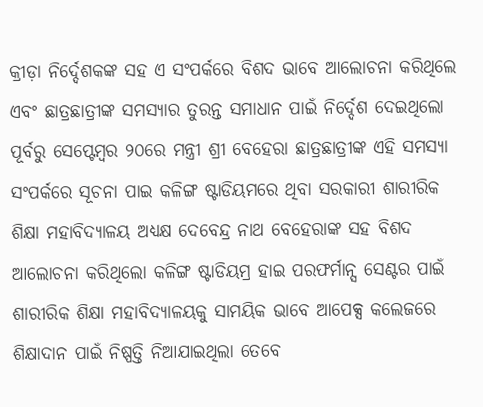କ୍ରୀଡ଼ା ନିର୍ଦ୍ଦେଶକଙ୍କ ସହ ଏ ସଂପର୍କରେ ବିଶଦ ଭାବେ ଆଲୋଚନା କରିଥିଲେ ଏବଂ ଛାତ୍ରଛାତ୍ରୀଙ୍କ ସମସ୍ୟାର ତୁରନ୍ତ ସମାଧାନ ପାଇଁ ନିର୍ଦ୍ଦେଶ ଦେଇଥିଲୋ
ପୂର୍ବରୁ ସେପ୍ଟେମ୍ବର ୨୦ରେ ମନ୍ତ୍ରୀ ଶ୍ରୀ ବେହେରା ଛାତ୍ରଛାତ୍ରୀଙ୍କ ଏହି ସମସ୍ୟା ସଂପର୍କରେ ସୂଚନା ପାଇ କଳିଙ୍ଗ ଷ୍ଟାଡିୟମରେ ଥିବା ସରକାରୀ ଶାରୀରିକ ଶିକ୍ଷା ମହାବିଦ୍ୟାଳୟ ଅଧ୍ୟକ୍ଷ ଦେବେନ୍ଦ୍ର ନାଥ ବେହେରାଙ୍କ ସହ ବିଶଦ ଆଲୋଚନା କରିଥିଲୋ କଳିଙ୍ଗ ଷ୍ଟାଡିୟମ୍ର ହାଇ ପରଫର୍ମାନ୍ସ ସେଣ୍ଟର ପାଇଁ ଶାରୀରିକ ଶିକ୍ଷା ମହାବିଦ୍ୟାଳୟକୁ ସାମୟିକ ଭାବେ ଆପେକ୍ସ କଲେଜରେ ଶିକ୍ଷାଦାନ ପାଇଁ ନିଷ୍ପତ୍ତି ନିଆଯାଇଥିଲା ତେବେ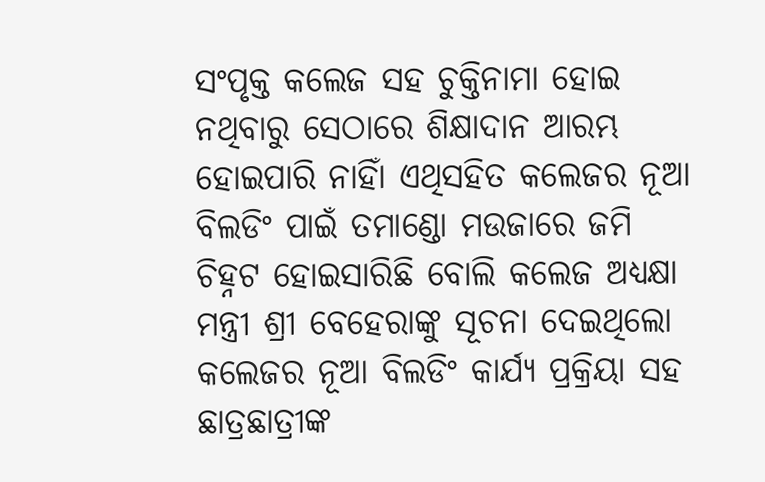ସଂପୃକ୍ତ କଲେଜ ସହ ଚୁକ୍ତିନାମା ହୋଇ ନଥିବାରୁ ସେଠାରେ ଶିକ୍ଷାଦାନ ଆରମ୍ଭ ହୋଇପାରି ନାହିାଁ ଏଥିସହିତ କଲେଜର ନୂଆ ବିଲଡିଂ ପାଇଁ ତମାଣ୍ଡୋ ମଉଜାରେ ଜମି ଚିହ୍ନଟ ହୋଇସାରିଛି ବୋଲି କଲେଜ ଅଧ୍ୟକ୍ଷା ମନ୍ତ୍ରୀ ଶ୍ରୀ ବେହେରାଙ୍କୁ ସୂଚନା ଦେଇଥିଲୋ
କଲେଜର ନୂଆ ବିଲଡିଂ କାର୍ଯ୍ୟ ପ୍ରକ୍ରିୟା ସହ ଛାତ୍ରଛାତ୍ରୀଙ୍କ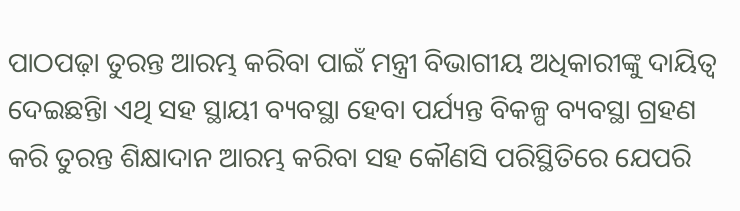ପାଠପଢ଼ା ତୁରନ୍ତ ଆରମ୍ଭ କରିବା ପାଇଁ ମନ୍ତ୍ରୀ ବିଭାଗୀୟ ଅଧିକାରୀଙ୍କୁ ଦାୟିତ୍ୱ ଦେଇଛନ୍ତିା ଏଥି ସହ ସ୍ଥାୟୀ ବ୍ୟବସ୍ଥା ହେବା ପର୍ଯ୍ୟନ୍ତ ବିକଳ୍ପ ବ୍ୟବସ୍ଥା ଗ୍ରହଣ କରି ତୁରନ୍ତ ଶିକ୍ଷାଦାନ ଆରମ୍ଭ କରିବା ସହ କୌଣସି ପରିସ୍ଥିତିରେ ଯେପରି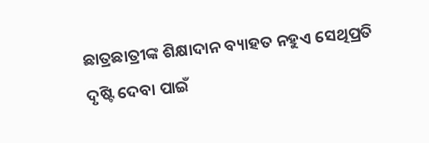ଛାତ୍ରଛାତ୍ରୀଙ୍କ ଶିକ୍ଷାଦାନ ବ୍ୟାହତ ନହୁଏ ସେଥିପ୍ରତି ଦୃଷ୍ଟି ଦେବା ପାଇଁ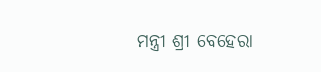ମନ୍ତ୍ରୀ ଶ୍ରୀ ବେହେରା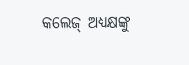କଲେଜ୍ ଅଧ୍ୟକ୍ଷଙ୍କୁ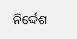ନିର୍ଦ୍ଦେଶ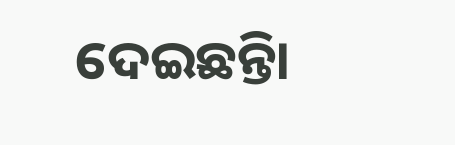ଦେଇଛନ୍ତିା